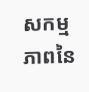សកម្មភាពនៃ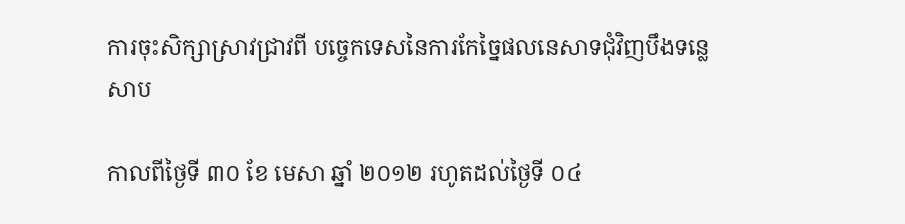ការចុះសិក្សាស្រាវជ្រាវពី បច្ចេកទេសនៃការកែច្នៃផលនេសាទជុំវិញបឹងទន្លេសាប

កាលពីថ្ងៃទី ៣០ ខែ មេសា ឆ្នាំ ២០១២ រហូតដល់ថ្ងៃទី ០៤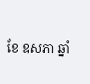ខែ ឧសភា ឆ្នាំ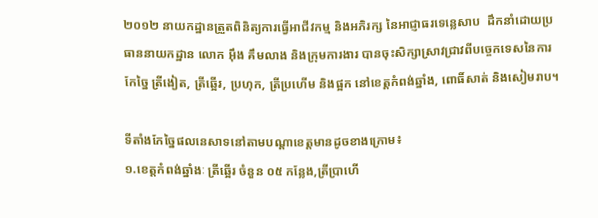២០១២ នាយកដ្ឋានត្រួតពិនិត្យការធ្វើអាជីវកម្ម និងអភិរក្ស នៃអាជ្ញាធរទេន្លេសាប  ដឹកនាំដោយប្រធាននាយកដ្ឋាន លោក អ៊ឹង គឹមលាង និងក្រុមការងារ បានចុះសិក្សាស្រាវជ្រាវពីបច្ចេកទេសនៃការកែច្នៃ ត្រីងៀត, ត្រីឆ្អើរ, ប្រហុក, ត្រីប្រហើម និងផ្អក នៅខេត្តកំពង់ឆ្នាំង, ពោធិ៍សាត់ និងសៀមរាប។

ទីតាំងកែច្នៃផលនេសាទនៅតាមបណ្តាខេត្តមានដូចខាងក្រោម៖
១.ខេត្តកំពង់ឆ្នាំងៈ ត្រីឆ្អើរ ចំនួន ០៥ កន្លែង,ត្រីប្រាហើ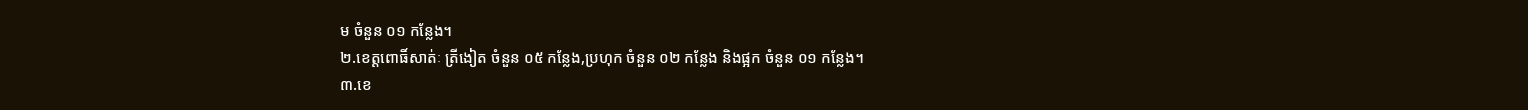ម ចំនួន ០១ កន្លែង។
២.ខេត្តពោធិ៍សាត់ៈ ត្រីងៀត ចំនួន ០៥ កន្លែង,ប្រហុក ចំនួន ០២ កន្លែង និងផ្អក ចំនួន ០១ កន្លែង។
៣.ខេ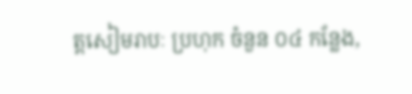ត្តសៀមរាបៈ ប្រហុក ចំនួន ០៤ កន្លែង,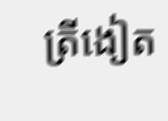ត្រីងៀត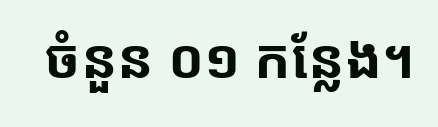ចំនួន ០១ កន្លែង។